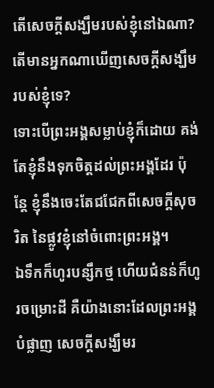តើសេចក្ដីសង្ឃឹមរបស់ខ្ញុំនៅឯណា? តើមានអ្នកណាឃើញសេចក្ដីសង្ឃឹមរបស់ខ្ញុំទេ?
ទោះបើព្រះអង្គសម្លាប់ខ្ញុំក៏ដោយ គង់តែខ្ញុំនឹងទុកចិត្តដល់ព្រះអង្គដែរ ប៉ុន្តែ ខ្ញុំនឹងចេះតែជជែកពីសេចក្ដីសុចរិត នៃផ្លូវខ្ញុំនៅចំពោះព្រះអង្គ។
ឯទឹកក៏ហូរបន្សឹកថ្ម ហើយជំនន់ក៏ហូរចម្រោះដី គឺយ៉ាងនោះដែលព្រះអង្គបំផ្លាញ សេចក្ដីសង្ឃឹមរ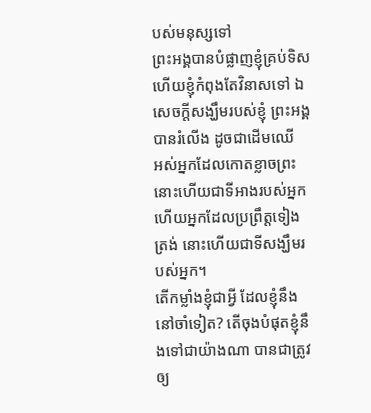បស់មនុស្សទៅ
ព្រះអង្គបានបំផ្លាញខ្ញុំគ្រប់ទិស ហើយខ្ញុំកំពុងតែវិនាសទៅ ឯសេចក្ដីសង្ឃឹមរបស់ខ្ញុំ ព្រះអង្គបានរំលើង ដូចជាដើមឈើ
អស់អ្នកដែលកោតខ្លាចព្រះ នោះហើយជាទីអាងរបស់អ្នក ហើយអ្នកដែលប្រព្រឹត្តទៀងត្រង់ នោះហើយជាទីសង្ឃឹមរបស់អ្នក។
តើកម្លាំងខ្ញុំជាអ្វី ដែលខ្ញុំនឹងនៅចាំទៀត? តើចុងបំផុតខ្ញុំនឹងទៅជាយ៉ាងណា បានជាត្រូវឲ្យ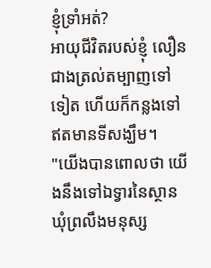ខ្ញុំទ្រាំអត់?
អាយុជីវិតរបស់ខ្ញុំ លឿនជាងត្រល់តម្បាញទៅទៀត ហើយក៏កន្លងទៅ ឥតមានទីសង្ឃឹម។
"យើងបានពោលថា យើងនឹងទៅឯទ្វារនៃស្ថានឃុំព្រលឹងមនុស្ស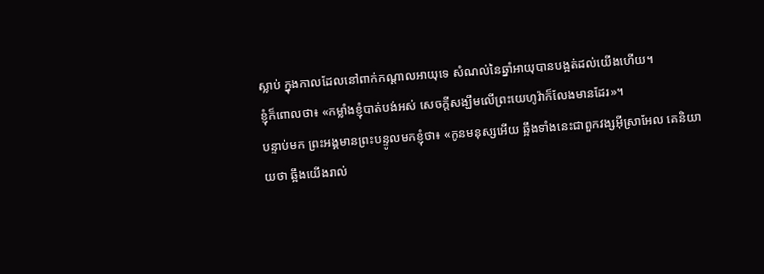ស្លាប់ ក្នុងកាលដែលនៅពាក់កណ្ដាលអាយុទេ សំណល់នៃឆ្នាំអាយុបានបង្អត់ដល់យើងហើយ។
ខ្ញុំក៏ពោលថា៖ «កម្លាំងខ្ញុំបាត់បង់អស់ សេចក្ដីសង្ឃឹមលើព្រះយេហូវ៉ាក៏លែងមានដែរ»។
បន្ទាប់មក ព្រះអង្គមានព្រះបន្ទូលមកខ្ញុំថា៖ «កូនមនុស្សអើយ ឆ្អឹងទាំងនេះជាពួកវង្សអ៊ីស្រាអែល គេនិយាយថា ឆ្អឹងយើងរាល់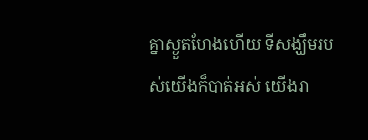គ្នាស្ងួតហែងហើយ ទីសង្ឃឹមរបស់យើងក៏បាត់អស់ យើងរា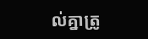ល់គ្នាត្រូ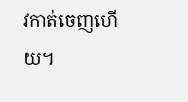វកាត់ចេញហើយ។